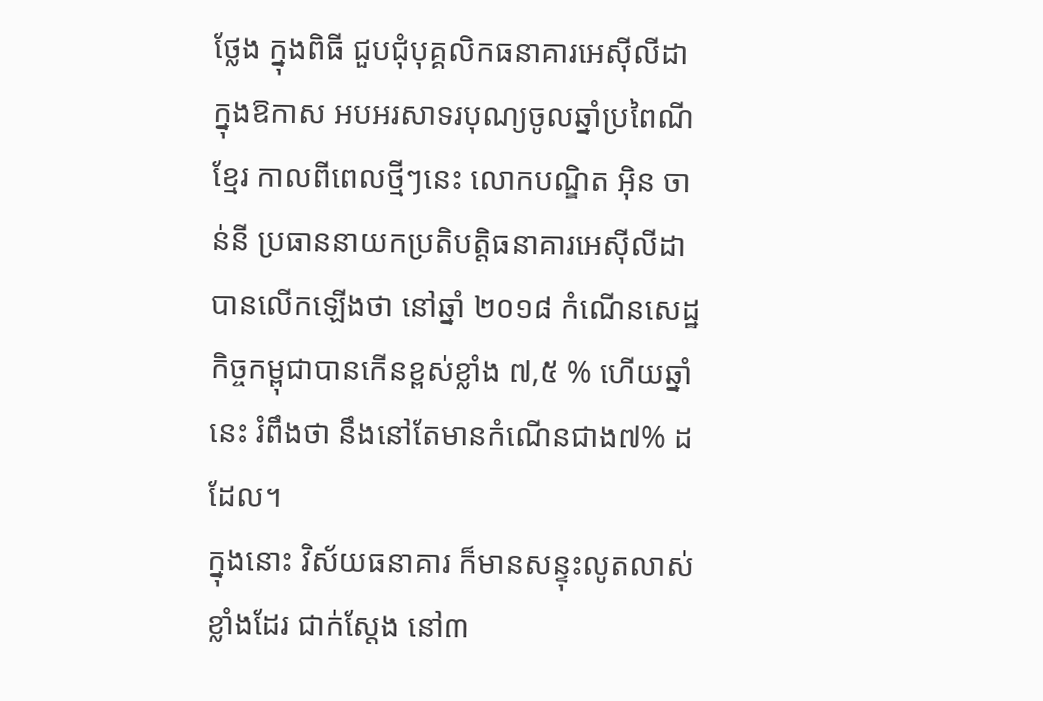ថ្លែង ក្នុងពិធី ជួបជុំបុគ្គលិកធនាគារអេស៊ីលីដា ក្នុងឱកាស អបអរសាទរបុណ្យចូលឆ្នាំប្រពៃណីខ្មែរ កាលពីពេលថ្មីៗនេះ លោកបណ្ឌិត អ៊ិន ចាន់នី ប្រធាននាយកប្រតិបត្តិធនាគារអេស៊ីលីដា បានលើកឡើងថា នៅឆ្នាំ ២០១៨ កំណើនសេដ្ឋកិច្ចកម្ពុជាបានកើនខ្ពស់ខ្លាំង ៧,៥ % ហើយឆ្នាំនេះ រំពឹងថា នឹងនៅតែមានកំណើនជាង៧% ដដែល។
ក្នុងនោះ វិស័យធនាគារ ក៏មានសន្ទុះលូតលាស់ខ្លាំងដែរ ជាក់ស្ដែង នៅ៣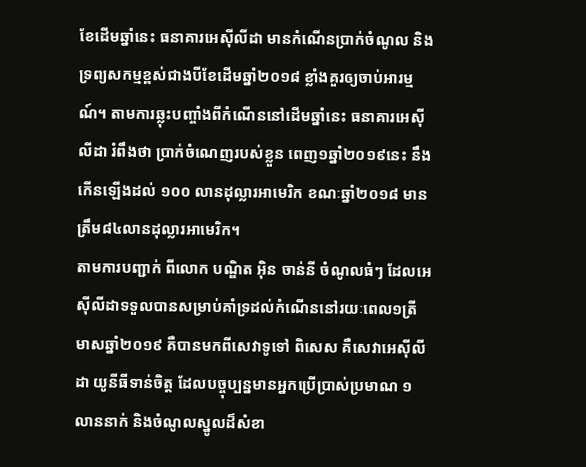ខែដើមឆ្នាំនេះ ធនាគារអេស៊ីលីដា មានកំណើនប្រាក់ចំណូល និងទ្រព្យសកម្មខ្ពស់ជាងបីខែដើមឆ្នាំ២០១៨ ខ្លាំងគួរឲ្យចាប់អារម្មណ៍។ តាមការឆ្លុះបញ្ចាំងពីកំណើននៅដើមឆ្នាំនេះ ធនាគារអេស៊ីលីដា រំពឹងថា ប្រាក់ចំណេញរបស់ខ្លួន ពេញ១ឆ្នាំ២០១៩នេះ នឹងកើនឡើងដល់ ១០០ លានដុល្លារអាមេរិក ខណៈឆ្នាំ២០១៨ មានត្រឹម៨៤លានដុល្លារអាមេរិក។
តាមការបញ្ជាក់ ពីលោក បណ្ឌិត អ៊ិន ចាន់នី ចំណូលធំៗ ដែលអេស៊ីលីដាទទួលបានសម្រាប់គាំទ្រដល់កំណើននៅរយៈពេល១ត្រីមាសឆ្នាំ២០១៩ គឺបានមកពីសេវាទូទៅ ពិសេស គឺសេវាអេស៊ីលីដា យូនីធីទាន់ចិត្ត ដែលបច្ចុប្បន្នមានអ្នកប្រើប្រាស់ប្រមាណ ១លាននាក់ និងចំណូលស្នូលដ៏សំខា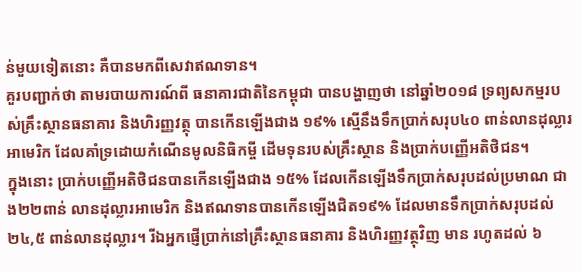ន់មួយទៀតនោះ គឺបានមកពីសេវាឥណទាន។
គួរបញ្ជាក់ថា តាមរបាយការណ៍ពី ធនាគារជាតិនៃកម្ពុជា បានបង្ហាញថា នៅឆ្នាំ២០១៨ ទ្រព្យសកម្មរបស់គ្រឹះស្ថានធនាគារ និងហិរញ្ញវត្ថុ បានកើនឡើងជាង ១៩% ស្មើនឹងទឹកប្រាក់សរុប៤០ ពាន់លានដុល្លារអាមេរិក ដែលគាំទ្រដោយកំណើនមូលនិធិកម្ចី ដើមទុនរបស់គ្រឹះស្ថាន និងប្រាក់បញ្ញើអតិថិជន។
ក្នុងនោះ ប្រាក់បញ្ញើអតិថិជនបានកើនឡើងជាង ១៥% ដែលកើនឡើងទឹកប្រាក់សរុបដល់ប្រមាណ ជាង២២ពាន់ លានដុល្លារអាមេរិក និងឥណទានបានកើនឡើងជិត១៩% ដែលមានទឹកប្រាក់សរុបដល់២៤,៥ ពាន់លានដុល្លារ។ រីឯអ្នកផ្ញើប្រាក់នៅគ្រឹះស្ថានធនាគារ និងហិរញ្ញវត្ថុវិញ មាន រហូតដល់ ៦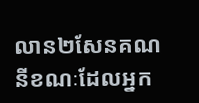លាន២សែនគណនីខណៈដែលអ្នក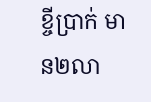ខ្ចីប្រាក់ មាន២លា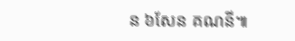ន ៦សែន គណនី៕